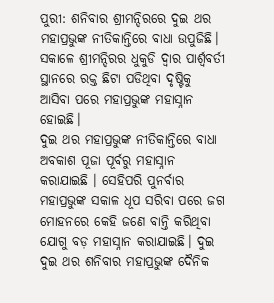ପୁରୀ: ଶନିବାର ଶ୍ରୀମନ୍ଦିରରେ ଦୁଇ ଥର ମହାପ୍ରଭୁଙ୍କ ନୀତିକାନ୍ତିରେ ବାଧା ଉପୁଜିଛି। ସକାଳେ ଶ୍ରୀମନ୍ଦିରର ଧୁକୁଡି ଦ୍ୱାର ପାର୍ଶ୍ଵବର୍ତୀ ସ୍ଥାନରେ ରକ୍ତ ଛିଟା ପଡିଥିବା ଦୃଷ୍ଟିକୁ ଆସିବା ପରେ ମହାପ୍ରଭୁଙ୍କ ମହାସ୍ନାନ ହୋଇଛି।
ଦୁଇ ଥର ମହାପ୍ରଭୁଙ୍କ ନୀତିକାନ୍ତିରେ ବାଧା ଅବକାଶ ପୂଜା ପୂର୍ବରୁ ମହାସ୍ନାନ କରାଯାଇଛି । ସେହିପରି ପୁନର୍ବାର ମହାପ୍ରଭୁଙ୍କ ସକାଳ ଧୂପ ସରିବା ପରେ ଜଗ ମୋହନରେ କେହି ଜଣେ ବାନ୍ତି କରିଥିବା ଯୋଗୁ ବଡ଼ ମହାସ୍ନାନ କରାଯାଇଛି। ଦୁଇ ଦୁଇ ଥର ଶନିବାର ମହାପ୍ରଭୁଙ୍କ ଦୈନିକ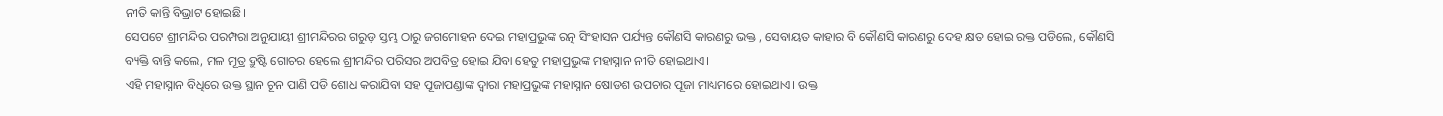ନୀତି କାନ୍ତି ବିଭ୍ରାଟ ହୋଇଛି।
ସେପଟେ ଶ୍ରୀମନ୍ଦିର ପରମ୍ପରା ଅନୁଯାୟୀ ଶ୍ରୀମନ୍ଦିରର ଗରୁଡ଼ ସ୍ତମ୍ଭ ଠାରୁ ଜଗମୋହନ ଦେଇ ମହାପ୍ରଭୁଙ୍କ ରତ୍ନ ସିଂହାସନ ପର୍ଯ୍ୟନ୍ତ କୌଣସି କାରଣରୁ ଭକ୍ତ , ସେବାୟତ କାହାର ବି କୌଣସି କାରଣରୁ ଦେହ କ୍ଷତ ହୋଇ ରକ୍ତ ପଡିଲେ, କୌଣସି ବ୍ୟକ୍ତି ବାନ୍ତି କଲେ, ମଳ ମୂତ୍ର ଦ୍ରୁଷ୍ଟି ଗୋଚର ହେଲେ ଶ୍ରୀମନ୍ଦିର ପରିସର ଅପବିତ୍ର ହୋଇ ଯିବା ହେତୁ ମହାପ୍ରଭୁଙ୍କ ମହାସ୍ନାନ ନୀତି ହୋଇଥାଏ।
ଏହି ମହାସ୍ନାନ ବିଧିରେ ଉକ୍ତ ସ୍ଥାନ ଚୂନ ପାଣି ପଡି ଶୋଧ କରାଯିବା ସହ ପୂଜାପଣ୍ଡାଙ୍କ ଦ୍ଵାରା ମହାପ୍ରଭୁଙ୍କ ମହାସ୍ନାନ ଷୋଡଶ ଉପଚାର ପୂଜା ମାଧ୍ୟମରେ ହୋଇଥାଏ। ଉକ୍ତ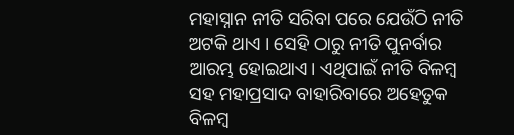ମହାସ୍ନାନ ନୀତି ସରିବା ପରେ ଯେଉଁଠି ନୀତି ଅଟକି ଥାଏ । ସେହି ଠାରୁ ନୀତି ପୁନର୍ବାର ଆରମ୍ଭ ହୋଇଥାଏ। ଏଥିପାଇଁ ନୀତି ବିଳମ୍ବ ସହ ମହାପ୍ରସାଦ ବାହାରିବାରେ ଅହେତୁକ ବିଳମ୍ବ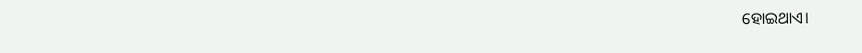ହୋଇଥାଏ।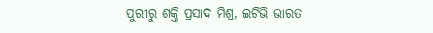ପୁରୀରୁ ଶକ୍ତି ପ୍ରସାଦ ମିଶ୍ର, ଇଟିଭି ଭାରତ